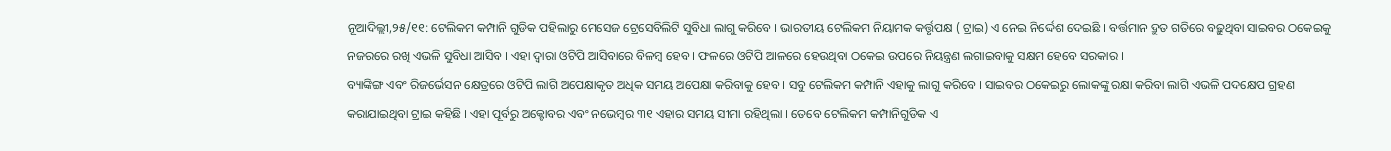ନୂଆଦିଲ୍ଲୀ,୨୫/୧୧: ଟେଲିକମ କମ୍ପାନି ଗୁଡିକ ପହିଲାରୁ ମେସେଜ ଟ୍ରେସେବିଲିଟି ସୁବିଧା ଲାଗୁ କରିବେ । ଭାରତୀୟ ଟେଲିକମ ନିୟାମକ କର୍ତ୍ତୃପକ୍ଷ ( ଟ୍ରାଇ) ଏ ନେଇ ନିର୍ଦ୍ଦେଶ ଦେଇଛି । ବର୍ତ୍ତମାନ ଦ୍ରୁତ ଗତିରେ ବଢ଼ୁଥିବା ସାଇବର ଠକେଇକୁ ନଜରରେ ରଖି ଏଭଳି ସୁବିଧା ଆସିବ । ଏହା ଦ୍ୱାରା ଓଟିପି ଆସିବାରେ ବିଳମ୍ବ ହେବ । ଫଳରେ ଓଟିପି ଆଳରେ ହେଉଥିବା ଠକେଇ ଉପରେ ନିୟନ୍ତ୍ରଣ ଲଗାଇବାକୁ ସକ୍ଷମ ହେବେ ସରକାର ।
ବ୍ୟାଙ୍କିଙ୍ଗ ଏବଂ ରିଜର୍ଭେସନ କ୍ଷେତ୍ରରେ ଓଟିପି ଲାଗି ଅପେକ୍ଷାକୃତ ଅଧିକ ସମୟ ଅପେକ୍ଷା କରିବାକୁ ହେବ । ସବୁ ଟେଲିକମ କମ୍ପାନି ଏହାକୁ ଲାଗୁ କରିବେ । ସାଇବର ଠକେଇରୁ ଲୋକଙ୍କୁ ରକ୍ଷା କରିବା ଲାଗି ଏଭଳି ପଦକ୍ଷେପ ଗ୍ରହଣ କରାଯାଇଥିବା ଟ୍ରାଇ କହିଛି । ଏହା ପୂର୍ବରୁ ଅକ୍ଟୋବର ଏବଂ ନଭେମ୍ବର ୩୧ ଏହାର ସମୟ ସୀମା ରହିଥିଲା । ତେବେ ଟେଲିକମ କମ୍ପାନିଗୁଡିକ ଏ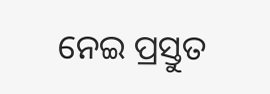ନେଇ ପ୍ରସ୍ତୁତ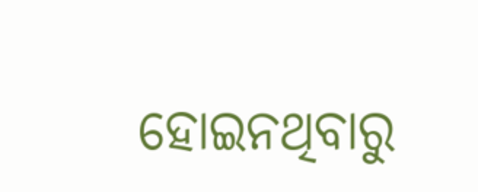ହୋଇନଥିବାରୁ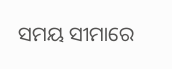ସମୟ ସୀମାରେ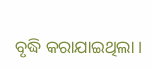ବୃଦ୍ଧି କରାଯାଇଥିଲା ।